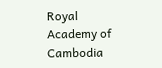Royal Academy of Cambodia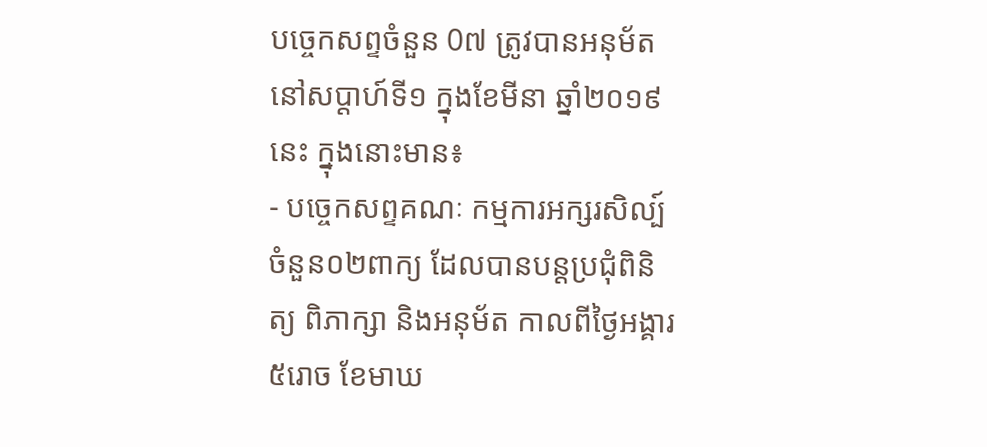បច្ចេកសព្ទចំនួន 0៧ ត្រូវបានអនុម័ត នៅសប្តាហ៍ទី១ ក្នុងខែមីនា ឆ្នាំ២០១៩នេះ ក្នុងនោះមាន៖
- បច្ចេកសព្ទគណៈ កម្មការអក្សរសិល្ប៍ ចំនួន០២ពាក្យ ដែលបានបន្តប្រជុំពិនិត្យ ពិភាក្សា និងអនុម័ត កាលពីថ្ងៃអង្គារ ៥រោច ខែមាឃ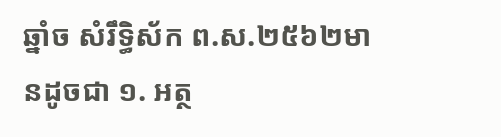ឆ្នាំច សំរឹទ្ធិស័ក ព.ស.២៥៦២មានដូចជា ១. អត្ថ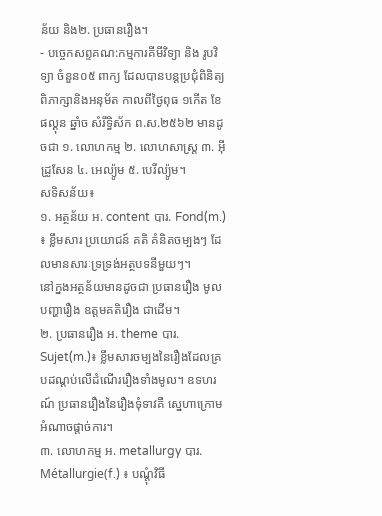ន័យ និង២. ប្រធានរឿង។
- បច្ចេកសព្ទគណ:កម្មការគីមីវិទ្យា និង រូបវិទ្យា ចំនួន០៥ ពាក្យ ដែលបានបន្តប្រជុំពិនិត្យ ពិភាក្សានិងអនុម័ត កាលពីថ្ងៃពុធ ១កើត ខែផល្គុន ឆ្នាំច សំរឹទ្ធិស័ក ព.ស.២៥៦២ មានដូចជា ១. លោហកម្ម ២. លោហសាស្ត្រ ៣. អ៊ីដ្រូសែន ៤. អេល្យ៉ូម ៥. បេរីល្យ៉ូម។
សទិសន័យ៖
១. អត្ថន័យ អ. content បារ. Fond(m.) ៖ ខ្លឹមសារ ប្រយោជន៍ គតិ គំនិតចម្បងៗ ដែលមានសារៈទ្រទ្រង់អត្ថបទនីមួយៗ។
នៅក្នងអត្ថន័យមានដូចជា ប្រធានរឿង មូលបញ្ហារឿង ឧត្តមគតិរឿង ជាដើម។
២. ប្រធានរឿង អ. theme បារ. Sujet(m.)៖ ខ្លឹមសារចម្បងនៃរឿងដែលគ្របដណ្តប់លើដំណើររឿងទាំងមូល។ ឧទហរណ៍ ប្រធានរឿងនៃរឿងទុំទាវគឺ ស្នេហាក្រោមអំណាចផ្តាច់ការ។
៣. លោហកម្ម អ. metallurgy បារ. Métallurgie(f.) ៖ បណ្តុំវិធី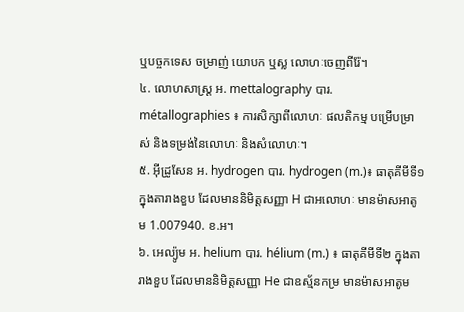ឬបច្ចកទេស ចម្រាញ់ យោបក ឬស្ល លោហៈចេញពីរ៉ែ។
៤. លោហសាស្ត្រ អ. mettalography បារ. métallographies ៖ ការសិក្សាពីលោហៈ ផលតិកម្ម បម្រើបម្រាស់ និងទម្រង់នៃលោហៈ និងសំលោហៈ។
៥. អ៊ីដ្រូសែន អ. hydrogen បារ. hydrogen (m.)៖ ធាតុគីមីទី១ ក្នុងតារាងខួប ដែលមាននិមិត្តសញ្ញា H ជាអលោហៈ មានម៉ាសអាតូម 1.007940. ខ.អ។
៦. អេល្យ៉ូម អ. helium បារ. hélium (m.) ៖ ធាតុគីមីទី២ ក្នុងតារាងខួប ដែលមាននិមិត្តសញ្ញា He ជាឧស្ម័នកម្រ មានម៉ាសអាតូម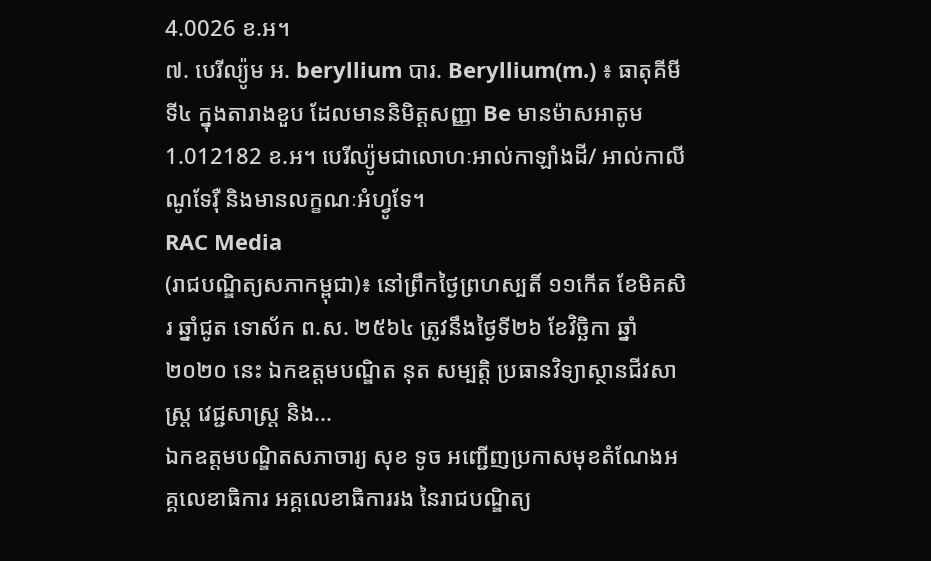4.0026 ខ.អ។
៧. បេរីល្យ៉ូម អ. beryllium បារ. Beryllium(m.) ៖ ធាតុគីមីទី៤ ក្នុងតារាងខួប ដែលមាននិមិត្តសញ្ញា Be មានម៉ាសអាតូម 1.012182 ខ.អ។ បេរីល្យ៉ូមជាលោហៈអាល់កាឡាំងដី/ អាល់កាលីណូទែរ៉ឺ និងមានលក្ខណៈអំហ្វូទែ។
RAC Media
(រាជបណ្ឌិត្យសភាកម្ពុជា)៖ នៅព្រឹកថ្ងៃព្រហស្បតិ៍ ១១កើត ខែមិគសិរ ឆ្នាំជូត ទោស័ក ព.ស. ២៥៦៤ ត្រូវនឹងថ្ងៃទី២៦ ខែវិច្ឆិកា ឆ្នាំ២០២០ នេះ ឯកឧត្ដមបណ្ឌិត នុត សម្បត្តិ ប្រធានវិទ្យាស្ថានជីវសាស្ត្រ វេជ្ជសាស្ត្រ និង...
ឯកឧត្ដមបណ្ឌិតសភាចារ្យ សុខ ទូច អញ្ជើញប្រកាសមុខតំណែងអគ្គលេខាធិការ អគ្គលេខាធិការរង នៃរាជបណ្ឌិត្យ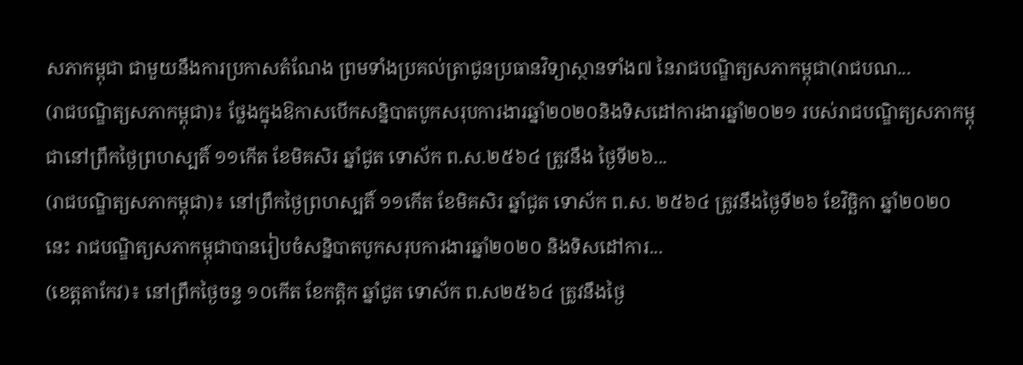សភាកម្ពុជា ជាមួយនឹងការប្រកាសតំណែង ព្រមទាំងប្រគល់ត្រាជូនប្រធានវិទ្យាស្ថានទាំង៧ នៃរាជបណ្ឌិត្យសភាកម្ពុជា(រាជបណ...
(រាជបណ្ឌិត្យសភាកម្ពុជា)៖ ថ្លែងក្នុងឱកាសបើកសន្និបាតបូកសរុបការងារឆ្នាំ២០២០និងទិសដៅការងារឆ្នាំ២០២១ របស់រាជបណ្ឌិត្យសភាកម្ពុជានៅព្រឹកថ្ងៃព្រហស្បតិ៍ ១១កើត ខែមិគសិរ ឆ្នាំជូត ទោស័ក ព.ស.២៥៦៤ ត្រូវនឹង ថ្ងៃទី២៦...
(រាជបណ្ឌិត្យសភាកម្ពុជា)៖ នៅព្រឹកថ្ងៃព្រហស្បតិ៍ ១១កើត ខែមិគសិរ ឆ្នាំជូត ទោស័ក ព.ស. ២៥៦៤ ត្រូវនឹងថ្ងៃទី២៦ ខែវិច្ឆិកា ឆ្នាំ២០២០ នេះ រាជបណ្ឌិត្យសភាកម្ពុជាបានរៀបចំសន្និបាតបូកសរុបការងារឆ្នាំ២០២០ និងទិសដៅការ...
(ខេត្តតាកែវ)៖ នៅព្រឹកថ្ងៃចន្ទ ១០កើត ខែកត្តិក ឆ្នាំជូត ទោស័ក ព.ស២៥៦៤ ត្រូវនឹងថ្ងៃ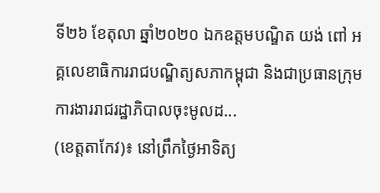ទី២៦ ខែតុលា ឆ្នាំ២០២០ ឯកឧត្តមបណ្ឌិត យង់ ពៅ អគ្គលេខាធិការរាជបណ្ឌិត្យសភាកម្ពុជា និងជាប្រធានក្រុមការងាររាជរដ្ឋាភិបាលចុះមូលដ...
(ខេត្តតាកែវ)៖ នៅព្រឹកថ្ងៃអាទិត្យ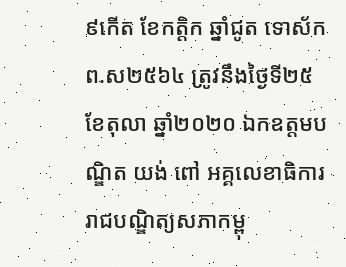៩កើត ខែកត្តិក ឆ្នាំជូត ទោស័ក ព.ស២៥៦៤ ត្រូវនឹងថ្ងៃទី២៥ ខែតុលា ឆ្នាំ២០២០ ឯកឧត្តមបណ្ឌិត យង់ ពៅ អគ្គលេខាធិការរាជបណ្ឌិត្យសភាកម្ពុ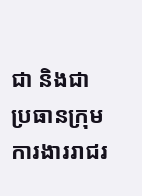ជា និងជាប្រធានក្រុមការងាររាជរ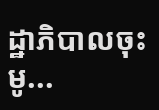ដ្ឋាភិបាលចុះមូ...